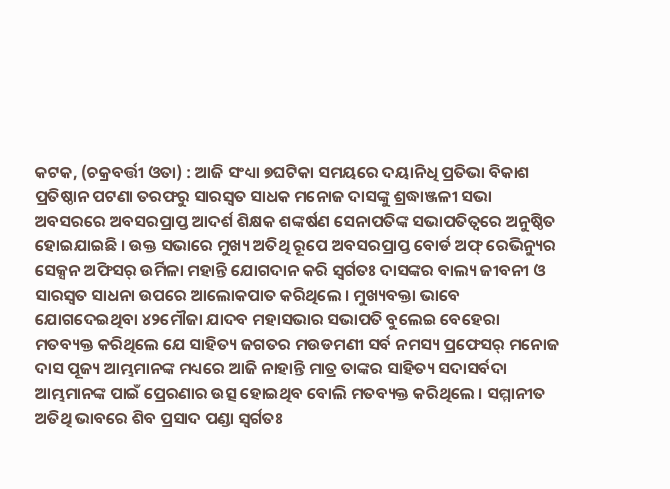କଟକ, (ଚକ୍ରବର୍ତ୍ତୀ ଓତା) : ଆଜି ସଂଧ୍ୟା ୭ଘଟିକା ସମୟରେ ଦୟାନିଧି ପ୍ରତିଭା ବିକାଶ ପ୍ରତିଷ୍ଠାନ ପଟଣା ତରଫରୁ ସାରସ୍ୱତ ସାଧକ ମନୋଜ ଦାସଙ୍କୁ ଶ୍ରଦ୍ଧାଞ୍ଜଳୀ ସଭା ଅବସରରେ ଅବସରପ୍ରାପ୍ତ ଆଦର୍ଶ ଶିକ୍ଷକ ଶଙ୍କର୍ଷଣ ସେନାପତିଙ୍କ ସଭାପତିତ୍ୱରେ ଅନୁଷ୍ଠିତ ହୋଇଯାଇଛି । ଉକ୍ତ ସଭାରେ ମୁଖ୍ୟ ଅତିଥି ରୂପେ ଅବସରପ୍ରାପ୍ତ ବୋର୍ଡ ଅଫ୍ ରେଭିନ୍ୟୁର ସେକ୍ସନ ଅଫିସର୍ ଉର୍ମିଳା ମହାନ୍ତି ଯୋଗଦାନ କରି ସ୍ୱର୍ଗତଃ ଦାସଙ୍କର ବାଲ୍ୟ ଜୀବନୀ ଓ ସାରସ୍ୱତ ସାଧନା ଉପରେ ଆଲୋକପାତ କରିଥିଲେ । ମୁଖ୍ୟବକ୍ତା ଭାବେ ଯୋଗଦେଇଥିବା ୪୨ମୌଜା ଯାଦବ ମହାସଭାର ସଭାପତି ବୁଲେଇ ବେହେରା ମତବ୍ୟକ୍ତ କରିଥିଲେ ଯେ ସାହିତ୍ୟ ଜଗତର ମଉଡମଣୀ ସର୍ବ ନମସ୍ୟ ପ୍ରଫେସର୍ ମନୋଜ ଦାସ ପୂଜ୍ୟ ଆମ୍ଭମାନଙ୍କ ମଧ୍ୟରେ ଆଜି ନାହାନ୍ତି ମାତ୍ର ତାଙ୍କର ସାହିତ୍ୟ ସଦାସର୍ବଦା ଆମ୍ଭମାନଙ୍କ ପାଇଁ ପ୍ରେରଣାର ଉତ୍ସ ହୋଇଥିବ ବୋଲି ମତବ୍ୟକ୍ତ କରିଥିଲେ । ସମ୍ମାନୀତ ଅତିଥି ଭାବରେ ଶିବ ପ୍ରସାଦ ପଣ୍ଡା ସ୍ୱର୍ଗତଃ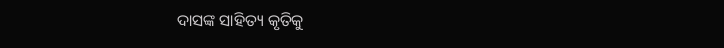ଦାସଙ୍କ ସାହିତ୍ୟ କୃତିକୁ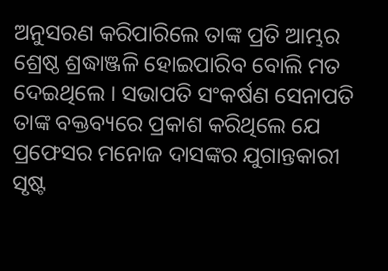ଅନୁସରଣ କରିପାରିଲେ ତାଙ୍କ ପ୍ରତି ଆମ୍ଭର ଶ୍ରେଷ୍ଠ ଶ୍ରଦ୍ଧାଞ୍ଜଳି ହୋଇପାରିବ ବୋଲି ମତ ଦେଇଥିଲେ । ସଭାପତି ସଂକର୍ଷଣ ସେନାପତି ତାଙ୍କ ବକ୍ତବ୍ୟରେ ପ୍ରକାଶ କରିଥିଲେ ଯେ ପ୍ରଫେସର ମନୋଜ ଦାସଙ୍କର ଯୁଗାନ୍ତକାରୀ ସୃଷ୍ଟ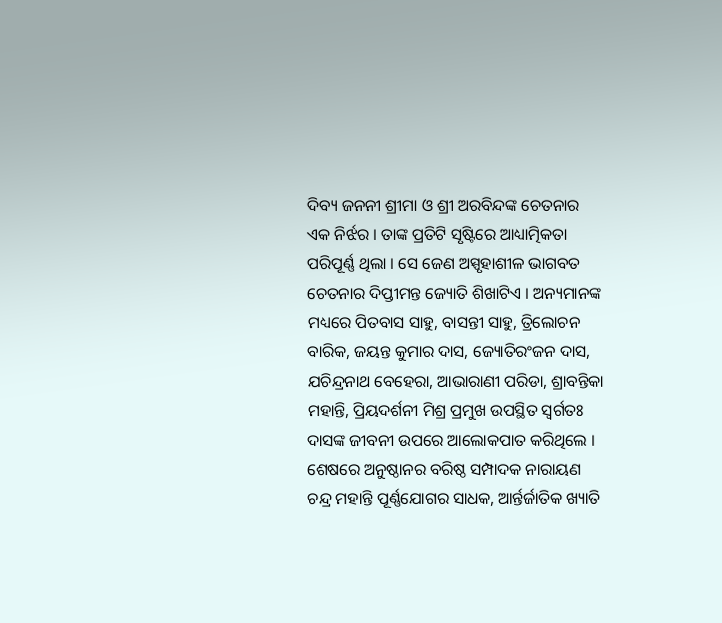ଦିବ୍ୟ ଜନନୀ ଶ୍ରୀମା ଓ ଶ୍ରୀ ଅରବିନ୍ଦଙ୍କ ଚେତନାର ଏକ ନିର୍ଝର । ତାଙ୍କ ପ୍ରତିଟି ସୃଷ୍ଟିରେ ଆଧ୍ୟାତ୍ମିକତା ପରିପୂର୍ଣ୍ଣ ଥିଲା । ସେ ଜେଣ ଅସ୍ପୃହାଶୀଳ ଭାଗବତ ଚେତନାର ଦିପ୍ତୀମନ୍ତ ଜ୍ୟୋତି ଶିଖାଟିଏ । ଅନ୍ୟମାନଙ୍କ ମଧ୍ୟରେ ପିତବାସ ସାହୁ, ବାସନ୍ତୀ ସାହୁ, ତ୍ରିଲୋଚନ ବାରିକ, ଜୟନ୍ତ କୁମାର ଦାସ, ଜ୍ୟୋତିରଂଜନ ଦାସ, ଯଚିନ୍ଦ୍ରନାଥ ବେହେରା, ଆଭାରାଣୀ ପରିଡା, ଶ୍ରାବନ୍ତିକା ମହାନ୍ତି, ପ୍ରିୟଦର୍ଶନୀ ମିଶ୍ର ପ୍ରମୁଖ ଉପସ୍ଥିତ ସ୍ୱର୍ଗତଃ ଦାସଙ୍କ ଜୀବନୀ ଉପରେ ଆଲୋକପାତ କରିଥିଲେ । ଶେଷରେ ଅନୁଷ୍ଠାନର ବରିଷ୍ଠ ସମ୍ପାଦକ ନାରାୟଣ ଚନ୍ଦ୍ର ମହାନ୍ତି ପୂର୍ଣ୍ଣଯୋଗର ସାଧକ, ଆର୍ନ୍ତର୍ଜାତିକ ଖ୍ୟାତି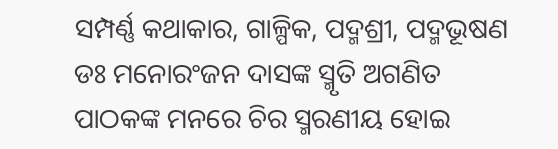ସମ୍ପର୍ଣ୍ଣ କଥାକାର, ଗାଳ୍ପିକ, ପଦ୍ମଶ୍ରୀ, ପଦ୍ମଭୂଷଣ ଡଃ ମନୋରଂଜନ ଦାସଙ୍କ ସ୍ମୃତି ଅଗଣିତ ପାଠକଙ୍କ ମନରେ ଚିର ସ୍ମରଣୀୟ ହୋଇ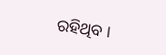ରହିଥିବ ।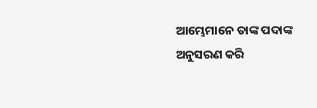ଆମ୍ଭେମାନେ ତାଙ୍କ ପଦାଙ୍କ ଅନୁସରଣ କରି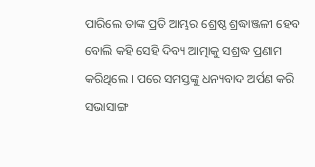ପାରିଲେ ତାଙ୍କ ପ୍ରତି ଆମ୍ଭର ଶ୍ରେଷ୍ଠ ଶ୍ରଦ୍ଧାଞ୍ଜଳୀ ହେବ ବୋଲି କହି ସେହି ଦିବ୍ୟ ଆତ୍ମାକୁ ସଶ୍ରଦ୍ଧ ପ୍ରଣାମ କରିଥିଲେ । ପରେ ସମସ୍ତଙ୍କୁ ଧନ୍ୟବାଦ ଅର୍ପଣ କରି ସଭାସାଙ୍ଗ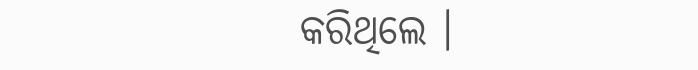କରିଥିଲେ ।